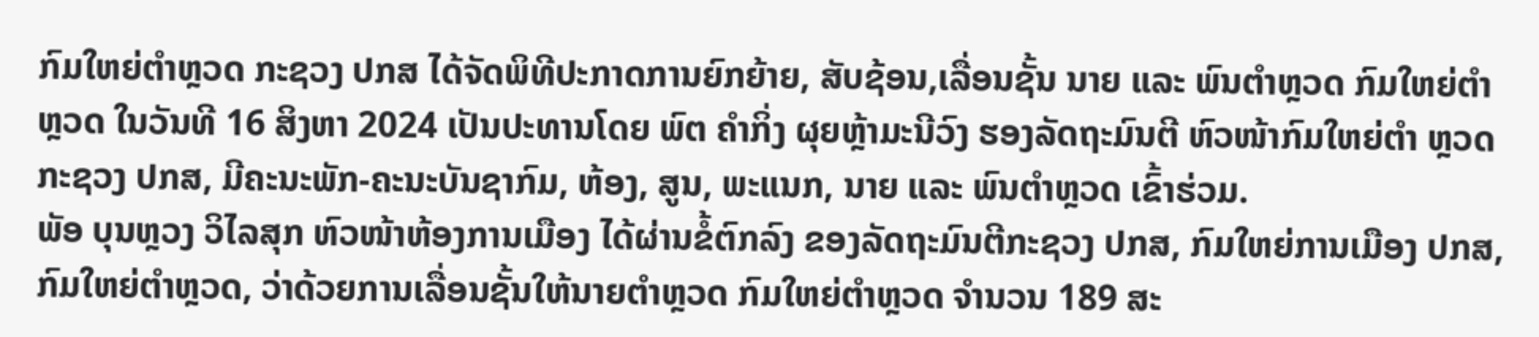ກົມໃຫຍ່ຕຳຫຼວດ ກະຊວງ ປກສ ໄດ້ຈັດພິທີປະກາດການຍົກຍ້າຍ, ສັບຊ້ອນ,ເລື່ອນຊັ້ນ ນາຍ ແລະ ພົນຕຳຫຼວດ ກົມໃຫຍ່ຕຳຫຼວດ ໃນວັນທີ 16 ສິງຫາ 2024 ເປັນປະທານໂດຍ ພົຕ ຄຳກິ່ງ ຜຸຍຫຼ້າມະນີວົງ ຮອງລັດຖະມົນຕີ ຫົວໜ້າກົມໃຫຍ່ຕຳ ຫຼວດ ກະຊວງ ປກສ, ມີຄະນະພັກ-ຄະນະບັນຊາກົມ, ຫ້ອງ, ສູນ, ພະແນກ, ນາຍ ແລະ ພົນຕຳຫຼວດ ເຂົ້າຮ່ວມ.
ພັອ ບຸນຫຼວງ ວິໄລສຸກ ຫົວໜ້າຫ້ອງການເມືອງ ໄດ້ຜ່ານຂໍ້ຕົກລົງ ຂອງລັດຖະມົນຕີກະຊວງ ປກສ, ກົມໃຫຍ່ການເມືອງ ປກສ, ກົມໃຫຍ່ຕຳຫຼວດ, ວ່າດ້ວຍການເລື່ອນຊັ້ນໃຫ້ນາຍຕຳຫຼວດ ກົມໃຫຍ່ຕຳຫຼວດ ຈຳນວນ 189 ສະ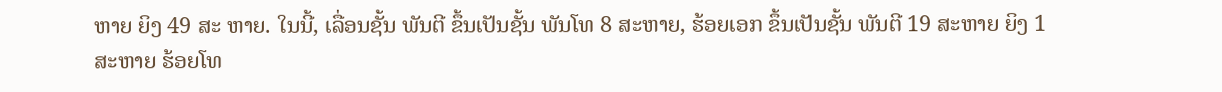ຫາຍ ຍິງ 49 ສະ ຫາຍ. ໃນນີ້, ເລື່ອນຊັ້ນ ພັນຕີ ຂຶ້ນເປັນຊັ້ນ ພັນໂທ 8 ສະຫາຍ, ຮ້ອຍເອກ ຂຶ້ນເປັນຊັ້ນ ພັນຕີ 19 ສະຫາຍ ຍິງ 1 ສະຫາຍ ຮ້ອຍໂທ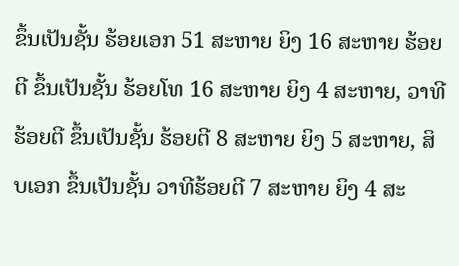ຂຶ້ນເປັນຊັ້ນ ຮ້ອຍເອກ 51 ສະຫາຍ ຍິງ 16 ສະຫາຍ ຮ້ອຍຕີ ຂຶ້ນເປັນຊັ້ນ ຮ້ອຍໂທ 16 ສະຫາຍ ຍິງ 4 ສະຫາຍ, ວາທີຮ້ອຍຕີ ຂຶ້ນເປັນຊັ້ນ ຮ້ອຍຕີ 8 ສະຫາຍ ຍິງ 5 ສະຫາຍ, ສິບເອກ ຂຶ້ນເປັນຊັ້ນ ວາທີຮ້ອຍຕີ 7 ສະຫາຍ ຍິງ 4 ສະ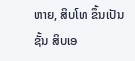ຫາຍ, ສິບໂທ ຂຶ້ນເປັນຊັ້ນ ສິບເອ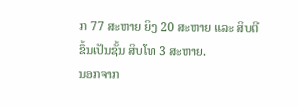ກ 77 ສະຫາຍ ຍິງ 20 ສະຫາຍ ແລະ ສິບຕີ ຂຶ້ນເປັນຊັ້ນ ສິບໂທ 3 ສະຫາຍ.
ນອກຈາກ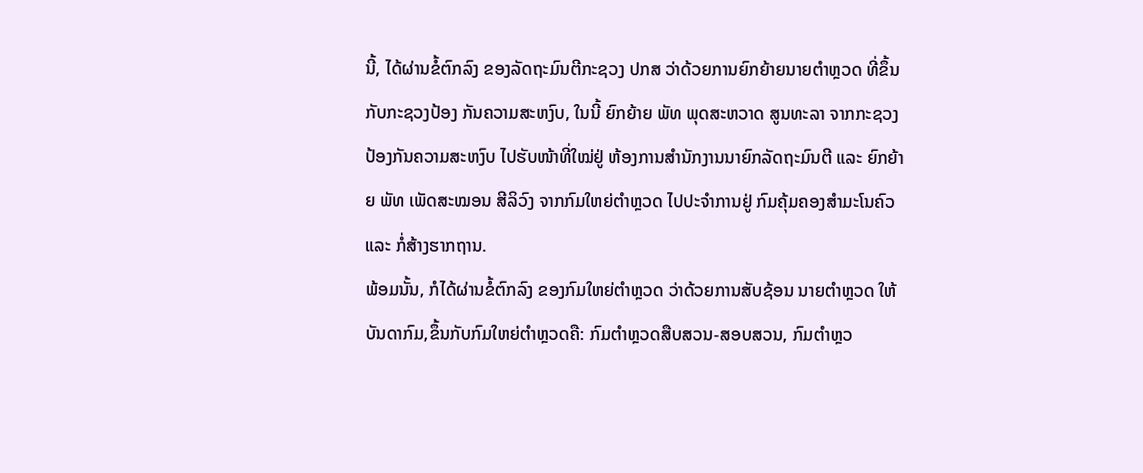ນີ້, ໄດ້ຜ່ານຂໍ້ຕົກລົງ ຂອງລັດຖະມົນຕີກະຊວງ ປກສ ວ່າດ້ວຍການຍົກຍ້າຍນາຍຕຳຫຼວດ ທີ່ຂຶ້ນກັບກະຊວງປ້ອງ ກັນຄວາມສະຫງົບ, ໃນນີ້ ຍົກຍ້າຍ ພັທ ພຸດສະຫວາດ ສູນທະລາ ຈາກກະຊວງປ້ອງກັນຄວາມສະຫງົບ ໄປຮັບໜ້າທີ່ໃໝ່ຢູ່ ຫ້ອງການສຳນັກງານນາຍົກລັດຖະມົນຕີ ແລະ ຍົກຍ້າຍ ພັທ ເພັດສະໝອນ ສີລິວົງ ຈາກກົມໃຫຍ່ຕຳຫຼວດ ໄປປະຈຳການຢູ່ ກົມຄຸ້ມຄອງສຳມະໂນຄົວ ແລະ ກໍ່ສ້າງຮາກຖານ.
ພ້ອມນັ້ນ, ກໍໄດ້ຜ່ານຂໍ້ຕົກລົງ ຂອງກົມໃຫຍ່ຕຳຫຼວດ ວ່າດ້ວຍການສັບຊ້ອນ ນາຍຕຳຫຼວດ ໃຫ້ບັນດາກົມ,ຂຶ້ນກັບກົມໃຫຍ່ຕຳຫຼວດຄື: ກົມຕຳຫຼວດສືບສວນ-ສອບສວນ, ກົມຕຳຫຼວ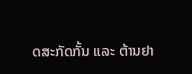ດສະກັດກັ້ນ ແລະ ຕ້ານຢາ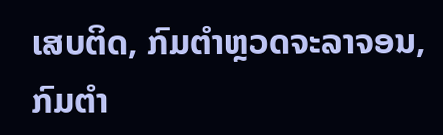ເສບຕິດ, ກົມຕໍາຫຼວດຈະລາຈອນ, ກົມຕຳ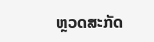ຫຼວດສະກັດ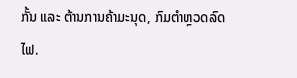ກັ້ນ ແລະ ຕ້ານການຄ້າມະນຸດ, ກົມຕຳຫຼວດລົດໄຟ.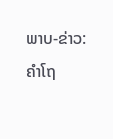ພາບ-ຂ່າວ: ຄຳໂຖ